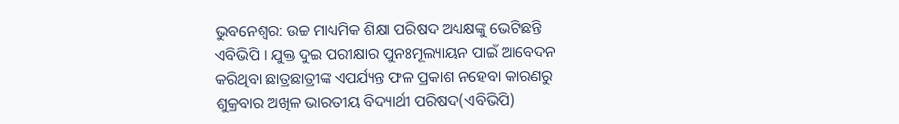ଭୁବନେଶ୍ବର: ଉଚ୍ଚ ମାଧ୍ୟମିକ ଶିକ୍ଷା ପରିଷଦ ଅଧ୍ୟକ୍ଷଙ୍କୁ ଭେଟିଛନ୍ତି ଏବିଭିପି । ଯୁକ୍ତ ଦୁଇ ପରୀକ୍ଷାର ପୁନଃମୂଲ୍ୟାୟନ ପାଇଁ ଆବେଦନ କରିଥିବା ଛାତ୍ରଛାତ୍ରୀଙ୍କ ଏପର୍ଯ୍ୟନ୍ତ ଫଳ ପ୍ରକାଶ ନହେବା କାରଣରୁ ଶୁକ୍ରବାର ଅଖିଳ ଭାରତୀୟ ବିଦ୍ୟାର୍ଥୀ ପରିଷଦ(ଏବିଭିପି)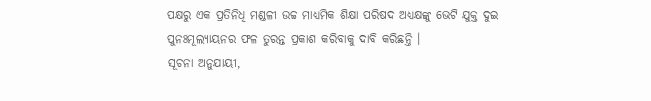ପକ୍ଷରୁ ଏକ ପ୍ରତିନିଧି ମଣ୍ଡଳୀ ଉଚ୍ଚ ମାଧ୍ୟମିକ ଶିକ୍ଷା ପରିଷଦ ଅଧ୍ୟକ୍ଷଙ୍କୁ ଭେଟି ଯୁକ୍ତ ଦୁଇ ପୁନଃମୂଲ୍ୟାୟନର ଫଳ ତୁରନ୍ତ ପ୍ରକାଶ କରିବାକୁ ଦାବି କରିଛନ୍ତି ।
ସୂଚନା ଅନୁଯାୟୀ,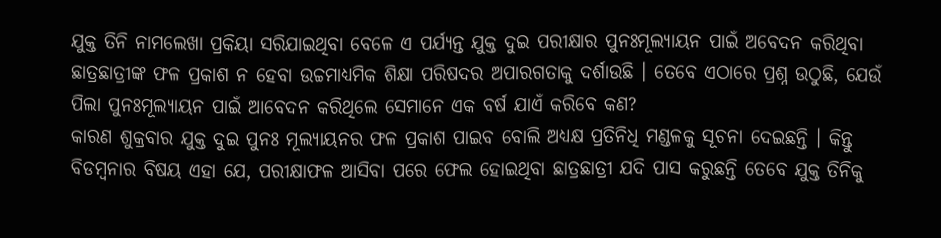ଯୁକ୍ତ ତିନି ନାମଲେଖା ପ୍ରକିୟା ସରିଯାଇଥିବା ବେଳେ ଏ ପର୍ଯ୍ୟନ୍ତ ଯୁକ୍ତ ଦୁଇ ପରୀକ୍ଷାର ପୁନଃମୂଲ୍ୟାୟନ ପାଇଁ ଅବେଦନ କରିଥିବା ଛାତ୍ରଛାତ୍ରୀଙ୍କ ଫଳ ପ୍ରକାଶ ନ ହେବା ଉଚ୍ଚମାଧ୍ୟମିକ ଶିକ୍ଷା ପରିଷଦର ଅପାରଗତାକୁ ଦର୍ଶାଉଛି । ତେବେ ଏଠାରେ ପ୍ରଶ୍ନ ଉଠୁଛି, ଯେଉଁ ପିଲା ପୁନଃମୂଲ୍ୟାୟନ ପାଇଁ ଆବେଦନ କରିଥିଲେ ସେମାନେ ଏକ ବର୍ଷ ଯାଏଁ କରିବେ କଣ?
କାରଣ ଶୁକ୍ରବାର ଯୁକ୍ତ ଦୁଇ ପୁନଃ ମୂଲ୍ୟାୟନର ଫଳ ପ୍ରକାଶ ପାଇବ ବୋଲି ଅଧ୍ୟକ୍ଷ ପ୍ରତିନିଧି ମଣ୍ଡଳକୁ ସୂଚନା ଦେଇଛନ୍ତି । କିନ୍ତୁ ବିଡମ୍ବନାର ବିଷୟ ଏହା ଯେ, ପରୀକ୍ଷାଫଳ ଆସିବା ପରେ ଫେଲ ହୋଇଥିବା ଛାତ୍ରଛାତ୍ରୀ ଯଦି ପାସ କରୁଛନ୍ତି ତେବେ ଯୁକ୍ତ ତିନିକୁ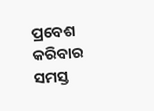ପ୍ରବେଶ କରିବାର ସମସ୍ତ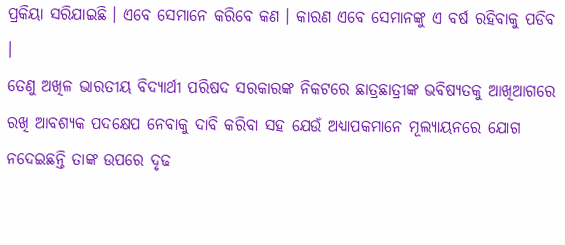ପ୍ରକିୟା ସରିଯାଇଛି । ଏବେ ସେମାନେ କରିବେ କଣ । କାରଣ ଏବେ ସେମାନଙ୍କୁ ଏ ବର୍ଷ ରହିବାକୁ ପଡିବ ।
ତେଣୁ ଅଖିଳ ଭାରତୀୟ ବିଦ୍ୟାର୍ଥୀ ପରିଷଦ ସରକାରଙ୍କ ନିକଟରେ ଛାତ୍ରଛାତ୍ରୀଙ୍କ ଭବିଷ୍ୟତକୁ ଆଖିଆଗରେ ରଖି ଆବଶ୍ୟକ ପଦକ୍ଷେପ ନେବାକୁ ଦାବି କରିବା ସହ ଯେଉଁ ଅଧ୍ୟାପକମାନେ ମୂଲ୍ୟାୟନରେ ଯୋଗ ନଦେଇଛନ୍ତି ତାଙ୍କ ଉପରେ ଦୃଢ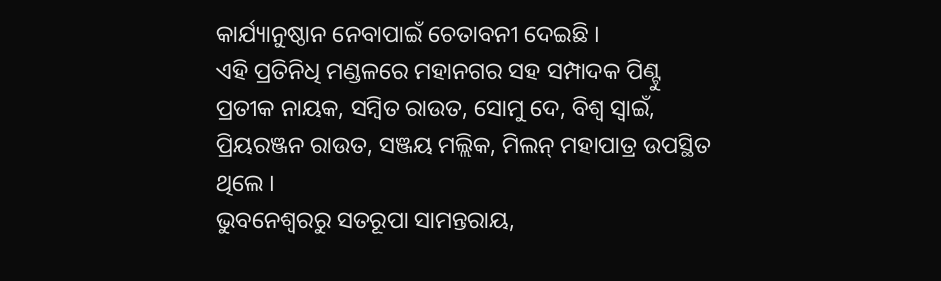କାର୍ଯ୍ୟାନୁଷ୍ଠାନ ନେବାପାଇଁ ଚେତାବନୀ ଦେଇଛି ।
ଏହି ପ୍ରତିନିଧି ମଣ୍ଡଳରେ ମହାନଗର ସହ ସମ୍ପାଦକ ପିଣ୍ଟୁ ପ୍ରତୀକ ନାୟକ, ସମ୍ବିତ ରାଉତ, ସୋମୁ ଦେ, ବିଶ୍ବ ସ୍ବାଇଁ, ପ୍ରିୟରଞ୍ଜନ ରାଉତ, ସଞ୍ଜୟ ମଲ୍ଲିକ, ମିଲନ୍ ମହାପାତ୍ର ଉପସ୍ଥିତ ଥିଲେ ।
ଭୁବନେଶ୍ବରରୁ ସତରୂପା ସାମନ୍ତରାୟ,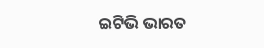ଇଟିଭି ଭାରତ